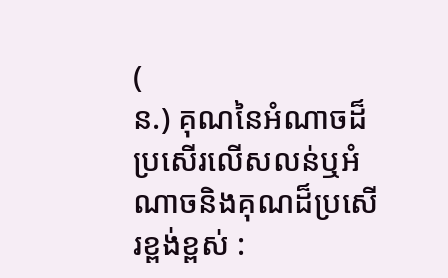(
ន.) គុណនៃអំណាចដ៏ប្រសើរលើសលន់ឬអំណាចនិងគុណដ៏ប្រសើរខ្ពង់ខ្ពស់ :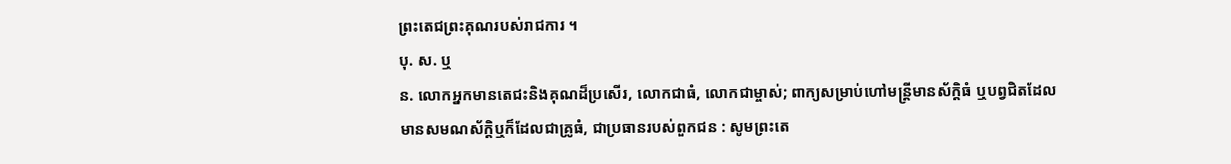ព្រះតេជព្រះគុណរបស់រាជការ ។
បុ. ស. ឬ
ន. លោកអ្នកមានតេជះនិងគុណដ៏ប្រសើរ, លោកជាធំ, លោកជាម្ចាស់; ពាក្យសម្រាប់ហៅមន្ត្រីមានស័ក្តិធំ ឬបព្វជិតដែលមានសមណស័ក្តិឬក៏ដែលជាគ្រូធំ, ជាប្រធានរបស់ពួកជន : សូមព្រះតេ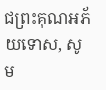ជព្រះគុណអភ័យទោស, សូម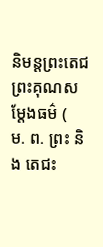និមន្តព្រះតេជព្រះគុណសម្ដែងធម៌ (
ម. ព. ព្រះ និង តេជះ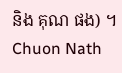និង គុណ ផង) ។
Chuon Nath